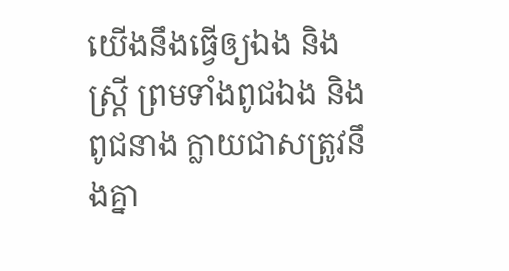យើងនឹងធ្វើឲ្យឯង និងស្ត្រី ព្រមទាំងពូជឯង និងពូជនាង ក្លាយជាសត្រូវនឹងគ្នា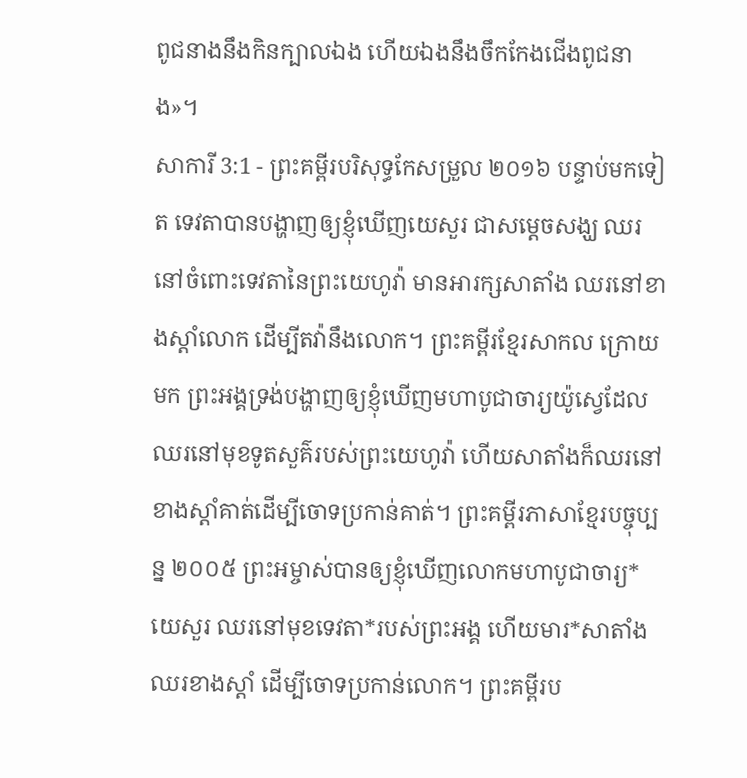ពូជនាងនឹងកិនក្បាលឯង ហើយឯងនឹងចឹកកែងជើងពូជនាង»។
សាការី 3:1 - ព្រះគម្ពីរបរិសុទ្ធកែសម្រួល ២០១៦ បន្ទាប់មកទៀត ទេវតាបានបង្ហាញឲ្យខ្ញុំឃើញយេសួរ ជាសម្ដេចសង្ឃ ឈរនៅចំពោះទេវតានៃព្រះយេហូវ៉ា មានអារក្សសាតាំង ឈរនៅខាងស្តាំលោក ដើម្បីតវ៉ានឹងលោក។ ព្រះគម្ពីរខ្មែរសាកល ក្រោយមក ព្រះអង្គទ្រង់បង្ហាញឲ្យខ្ញុំឃើញមហាបូជាចារ្យយ៉ូស្វេដែលឈរនៅមុខទូតសួគ៌របស់ព្រះយេហូវ៉ា ហើយសាតាំងក៏ឈរនៅខាងស្ដាំគាត់ដើម្បីចោទប្រកាន់គាត់។ ព្រះគម្ពីរភាសាខ្មែរបច្ចុប្បន្ន ២០០៥ ព្រះអម្ចាស់បានឲ្យខ្ញុំឃើញលោកមហាបូជាចារ្យ*យេសួរ ឈរនៅមុខទេវតា*របស់ព្រះអង្គ ហើយមារ*សាតាំងឈរខាងស្ដាំ ដើម្បីចោទប្រកាន់លោក។ ព្រះគម្ពីរប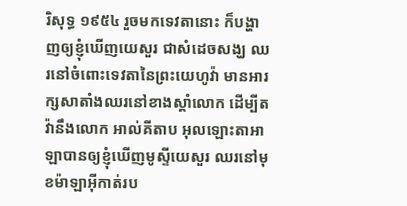រិសុទ្ធ ១៩៥៤ រួចមកទេវតានោះ ក៏បង្ហាញឲ្យខ្ញុំឃើញយេសួរ ជាសំដេចសង្ឃ ឈរនៅចំពោះទេវតានៃព្រះយេហូវ៉ា មានអារក្សសាតាំងឈរនៅខាងស្តាំលោក ដើម្បីតវ៉ានឹងលោក អាល់គីតាប អុលឡោះតាអាឡាបានឲ្យខ្ញុំឃើញមូស្ទីយេសួរ ឈរនៅមុខម៉ាឡាអ៊ីកាត់រប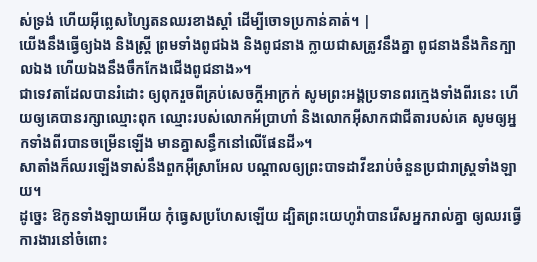ស់ទ្រង់ ហើយអ៊ីព្លេសហ្សៃតនឈរខាងស្ដាំ ដើម្បីចោទប្រកាន់គាត់។ |
យើងនឹងធ្វើឲ្យឯង និងស្ត្រី ព្រមទាំងពូជឯង និងពូជនាង ក្លាយជាសត្រូវនឹងគ្នា ពូជនាងនឹងកិនក្បាលឯង ហើយឯងនឹងចឹកកែងជើងពូជនាង»។
ជាទេវតាដែលបានរំដោះ ឲ្យពុករួចពីគ្រប់សេចក្ដីអាក្រក់ សូមព្រះអង្គប្រទានពរក្មេងទាំងពីរនេះ ហើយឲ្យគេបានរក្សាឈ្មោះពុក ឈ្មោះរបស់លោកអ័ប្រាហាំ និងលោកអ៊ីសាកជាជីតារបស់គេ សូមឲ្យអ្នកទាំងពីរបានចម្រើនឡើង មានគ្នាសន្ធឹកនៅលើផែនដី»។
សាតាំងក៏ឈរឡើងទាស់នឹងពួកអ៊ីស្រាអែល បណ្ដាលឲ្យព្រះបាទដាវីឌរាប់ចំនួនប្រជារាស្ត្រទាំងឡាយ។
ដូច្នេះ ឱកូនទាំងឡាយអើយ កុំធ្វេសប្រហែសឡើយ ដ្បិតព្រះយេហូវ៉ាបានរើសអ្នករាល់គ្នា ឲ្យឈរធ្វើការងារនៅចំពោះ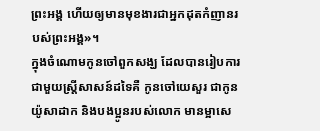ព្រះអង្គ ហើយឲ្យមានមុខងារជាអ្នកដុតកំញានរបស់ព្រះអង្គ»។
ក្នុងចំណោមកូនចៅពួកសង្ឃ ដែលបានរៀបការជាមួយស្ត្រីសាសន៍ដទៃគឺ កូនចៅយេសួរ ជាកូនយ៉ូសាដាក និងបងប្អូនរបស់លោក មានម្អាសេ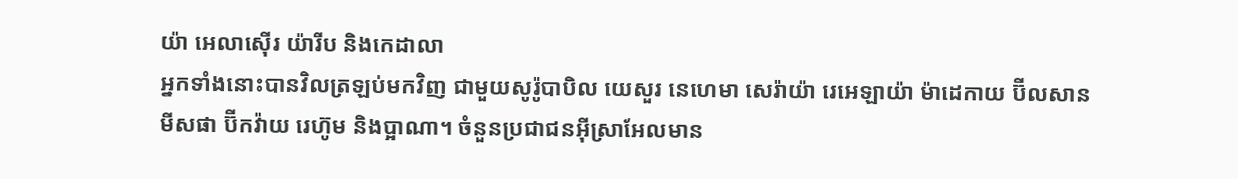យ៉ា អេលាស៊ើរ យ៉ារីប និងកេដាលា
អ្នកទាំងនោះបានវិលត្រឡប់មកវិញ ជាមួយសូរ៉ូបាបិល យេសួរ នេហេមា សេរ៉ាយ៉ា រេអេឡាយ៉ា ម៉ាដេកាយ ប៊ីលសាន មីសផា ប៊ីកវ៉ាយ រេហ៊ូម និងប្អាណា។ ចំនួនប្រជាជនអ៊ីស្រាអែលមាន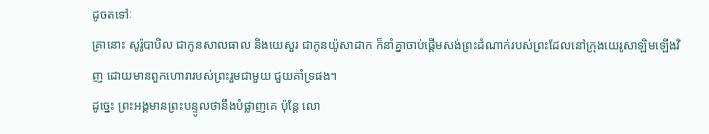ដូចតទៅៈ
គ្រានោះ សូរ៉ូបាបិល ជាកូនសាលធាល និងយេសួរ ជាកូនយ៉ូសាដាក ក៏នាំគ្នាចាប់ផ្ដើមសង់ព្រះដំណាក់របស់ព្រះដែលនៅក្រុងយេរូសាឡិមឡើងវិញ ដោយមានពួកហោរារបស់ព្រះរួមជាមួយ ជួយគាំទ្រផង។
ដូច្នេះ ព្រះអង្គមានព្រះបន្ទូលថានឹងបំផ្លាញគេ ប៉ុន្តែ លោ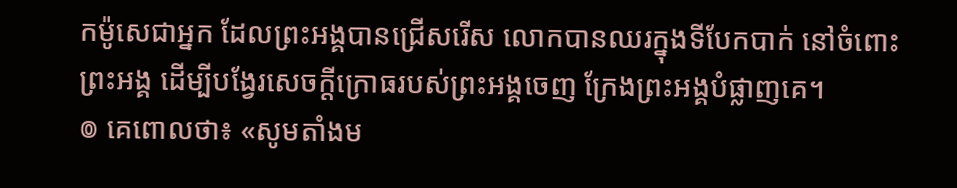កម៉ូសេជាអ្នក ដែលព្រះអង្គបានជ្រើសរើស លោកបានឈរក្នុងទីបែកបាក់ នៅចំពោះព្រះអង្គ ដើម្បីបង្វែរសេចក្ដីក្រោធរបស់ព្រះអង្គចេញ ក្រែងព្រះអង្គបំផ្លាញគេ។
៙ គេពោលថា៖ «សូមតាំងម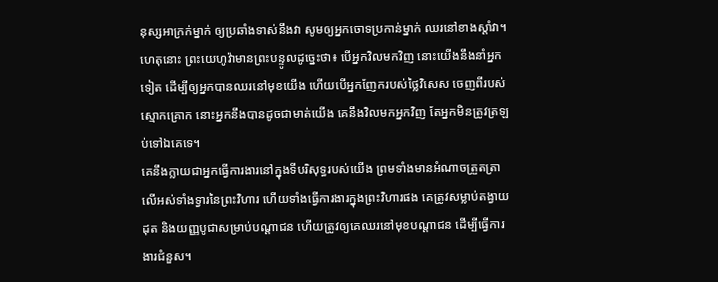នុស្សអាក្រក់ម្នាក់ ឲ្យប្រឆាំងទាស់នឹងវា សូមឲ្យអ្នកចោទប្រកាន់ម្នាក់ ឈរនៅខាងស្តាំវា។
ហេតុនោះ ព្រះយេហូវ៉ាមានព្រះបន្ទូលដូច្នេះថា៖ បើអ្នកវិលមកវិញ នោះយើងនឹងនាំអ្នកទៀត ដើម្បីឲ្យអ្នកបានឈរនៅមុខយើង ហើយបើអ្នកញែករបស់ថ្លៃវិសេស ចេញពីរបស់ស្មោកគ្រោក នោះអ្នកនឹងបានដូចជាមាត់យើង គេនឹងវិលមកអ្នកវិញ តែអ្នកមិនត្រូវត្រឡប់ទៅឯគេទេ។
គេនឹងក្លាយជាអ្នកធ្វើការងារនៅក្នុងទីបរិសុទ្ធរបស់យើង ព្រមទាំងមានអំណាចត្រួតត្រាលើអស់ទាំងទ្វារនៃព្រះវិហារ ហើយទាំងធ្វើការងារក្នុងព្រះវិហារផង គេត្រូវសម្លាប់តង្វាយដុត និងយញ្ញបូជាសម្រាប់បណ្ដាជន ហើយត្រូវឲ្យគេឈរនៅមុខបណ្ដាជន ដើម្បីធ្វើការងារជំនួស។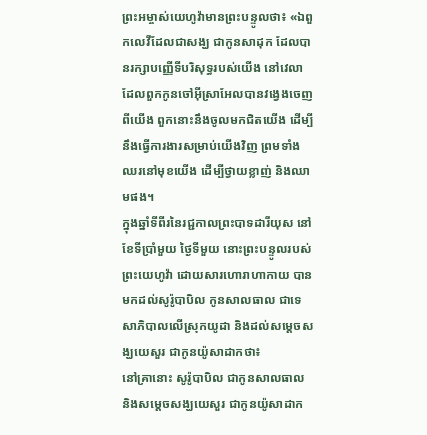ព្រះអម្ចាស់យេហូវ៉ាមានព្រះបន្ទូលថា៖ «ឯពួកលេវីដែលជាសង្ឃ ជាកូនសាដុក ដែលបានរក្សាបញ្ញើទីបរិសុទ្ធរបស់យើង នៅវេលាដែលពួកកូនចៅអ៊ីស្រាអែលបានវង្វេងចេញពីយើង ពួកនោះនឹងចូលមកជិតយើង ដើម្បីនឹងធ្វើការងារសម្រាប់យើងវិញ ព្រមទាំងឈរនៅមុខយើង ដើម្បីថ្វាយខ្លាញ់ និងឈាមផង។
ក្នុងឆ្នាំទីពីរនៃរជ្ជកាលព្រះបាទដារីយុស នៅខែទីប្រាំមួយ ថ្ងៃទីមួយ នោះព្រះបន្ទូលរបស់ព្រះយេហូវ៉ា ដោយសារហោរាហាកាយ បានមកដល់សូរ៉ូបាបិល កូនសាលធាល ជាទេសាភិបាលលើស្រុកយូដា និងដល់សម្ដេចសង្ឃយេសួរ ជាកូនយ៉ូសាដាកថា៖
នៅគ្រានោះ សូរ៉ូបាបិល ជាកូនសាលធាល និងសម្ដេចសង្ឃយេសួរ ជាកូនយ៉ូសាដាក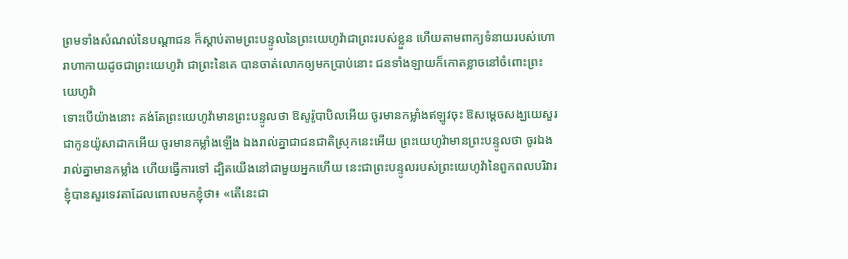ព្រមទាំងសំណល់នៃបណ្ដាជន ក៏ស្តាប់តាមព្រះបន្ទូលនៃព្រះយេហូវ៉ាជាព្រះរបស់ខ្លួន ហើយតាមពាក្យទំនាយរបស់ហោរាហាកាយដូចជាព្រះយេហូវ៉ា ជាព្រះនៃគេ បានចាត់លោកឲ្យមកប្រាប់នោះ ជនទាំងឡាយក៏កោតខ្លាចនៅចំពោះព្រះយេហូវ៉ា
ទោះបើយ៉ាងនោះ គង់តែព្រះយេហូវ៉ាមានព្រះបន្ទូលថា ឱសូរ៉ូបាបិលអើយ ចូរមានកម្លាំងឥឡូវចុះ ឱសម្ដេចសង្ឃយេសួរ ជាកូនយ៉ូសាដាកអើយ ចូរមានកម្លាំងឡើង ឯងរាល់គ្នាជាជនជាតិស្រុកនេះអើយ ព្រះយេហូវ៉ាមានព្រះបន្ទូលថា ចូរឯងរាល់គ្នាមានកម្លាំង ហើយធ្វើការទៅ ដ្បិតយើងនៅជាមួយអ្នកហើយ នេះជាព្រះបន្ទូលរបស់ព្រះយេហូវ៉ានៃពួកពលបរិវារ
ខ្ញុំបានសួរទេវតាដែលពោលមកខ្ញុំថា៖ «តើនេះជា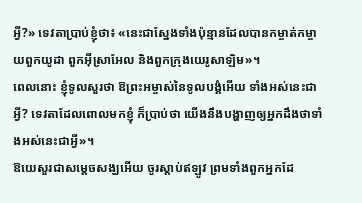អ្វី?» ទេវតាប្រាប់ខ្ញុំថា៖ «នេះជាស្នែងទាំងប៉ុន្មានដែលបានកម្ចាត់កម្ចាយពួកយូដា ពួកអ៊ីស្រាអែល និងពួកក្រុងយេរូសាឡិម»។
ពេលនោះ ខ្ញុំទូលសួរថា ឱព្រះអម្ចាស់នៃទូលបង្គំអើយ ទាំងអស់នេះជាអ្វី? ទេវតាដែលពោលមកខ្ញុំ ក៏ប្រាប់ថា យើងនឹងបង្ហាញឲ្យអ្នកដឹងថាទាំងអស់នេះជាអ្វី»។
ឱយេសួរជាសម្ដេចសង្ឃអើយ ចូរស្តាប់ឥឡូវ ព្រមទាំងពួកអ្នកដែ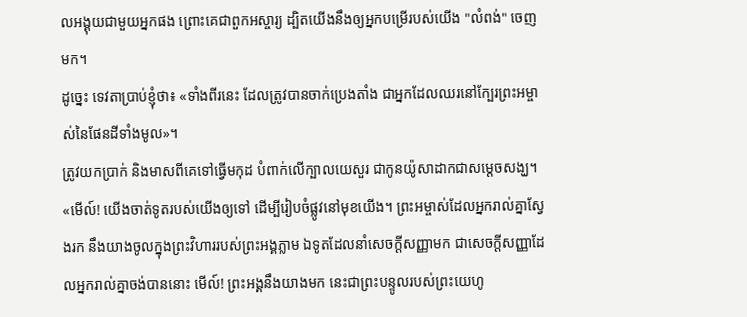លអង្គុយជាមួយអ្នកផង ព្រោះគេជាពួកអស្ចារ្យ ដ្បិតយើងនឹងឲ្យអ្នកបម្រើរបស់យើង "លំពង់" ចេញមក។
ដូច្នេះ ទេវតាប្រាប់ខ្ញុំថា៖ «ទាំងពីរនេះ ដែលត្រូវបានចាក់ប្រេងតាំង ជាអ្នកដែលឈរនៅក្បែរព្រះអម្ចាស់នៃផែនដីទាំងមូល»។
ត្រូវយកប្រាក់ និងមាសពីគេទៅធ្វើមកុដ បំពាក់លើក្បាលយេសួរ ជាកូនយ៉ូសាដាកជាសម្ដេចសង្ឃ។
«មើល៍! យើងចាត់ទូតរបស់យើងឲ្យទៅ ដើម្បីរៀបចំផ្លូវនៅមុខយើង។ ព្រះអម្ចាស់ដែលអ្នករាល់គ្នាស្វែងរក នឹងយាងចូលក្នុងព្រះវិហាររបស់ព្រះអង្គភ្លាម ឯទូតដែលនាំសេចក្ដីសញ្ញាមក ជាសេចក្ដីសញ្ញាដែលអ្នករាល់គ្នាចង់បាននោះ មើល៍! ព្រះអង្គនឹងយាងមក នេះជាព្រះបន្ទូលរបស់ព្រះយេហូ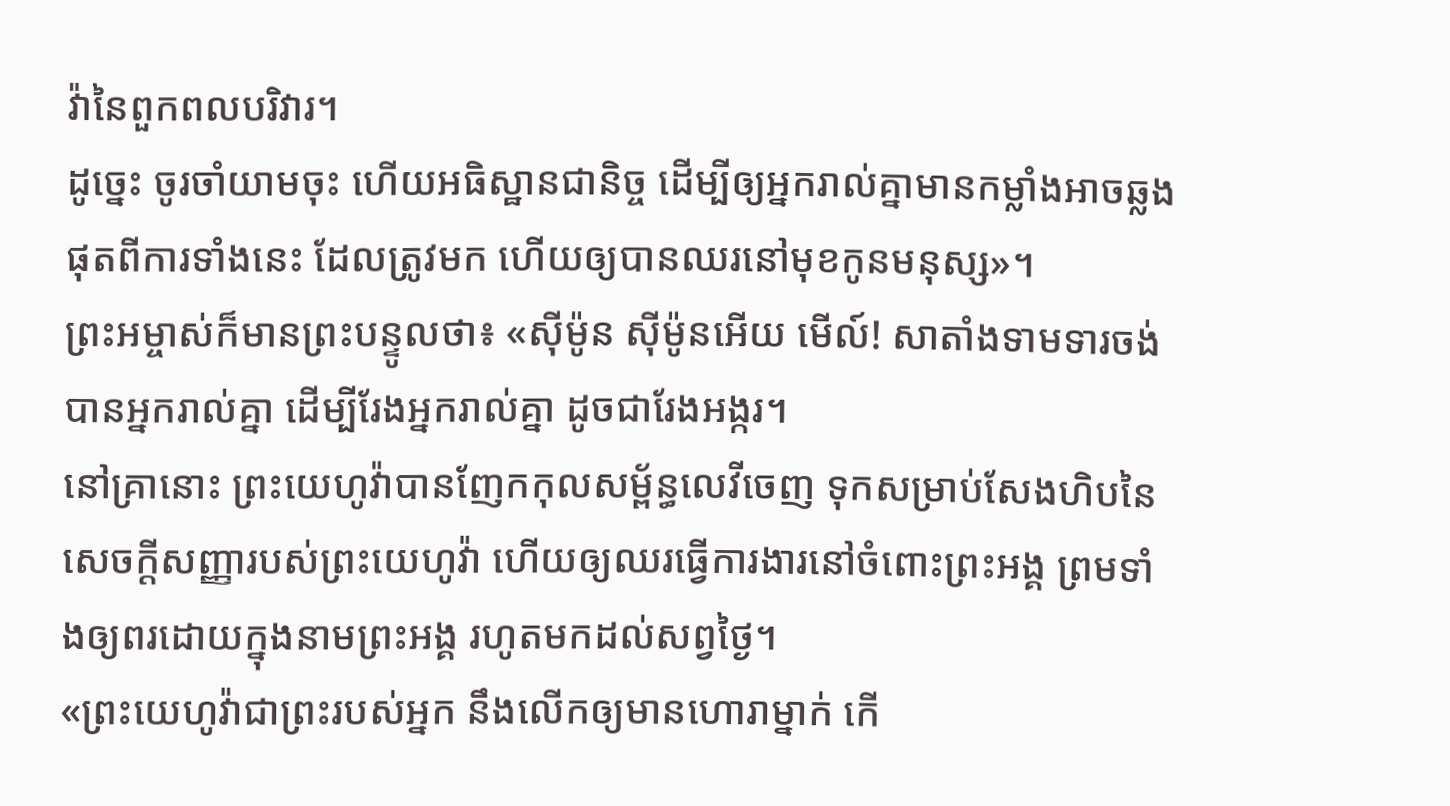វ៉ានៃពួកពលបរិវារ។
ដូច្នេះ ចូរចាំយាមចុះ ហើយអធិស្ឋានជានិច្ច ដើម្បីឲ្យអ្នករាល់គ្នាមានកម្លាំងអាចឆ្លងផុតពីការទាំងនេះ ដែលត្រូវមក ហើយឲ្យបានឈរនៅមុខកូនមនុស្ស»។
ព្រះអម្ចាស់ក៏មានព្រះបន្ទូលថា៖ «ស៊ីម៉ូន ស៊ីម៉ូនអើយ មើល៍! សាតាំងទាមទារចង់បានអ្នករាល់គ្នា ដើម្បីរែងអ្នករាល់គ្នា ដូចជារែងអង្ករ។
នៅគ្រានោះ ព្រះយេហូវ៉ាបានញែកកុលសម្ព័ន្ធលេវីចេញ ទុកសម្រាប់សែងហិបនៃសេចក្ដីសញ្ញារបស់ព្រះយេហូវ៉ា ហើយឲ្យឈរធ្វើការងារនៅចំពោះព្រះអង្គ ព្រមទាំងឲ្យពរដោយក្នុងនាមព្រះអង្គ រហូតមកដល់សព្វថ្ងៃ។
«ព្រះយេហូវ៉ាជាព្រះរបស់អ្នក នឹងលើកឲ្យមានហោរាម្នាក់ កើ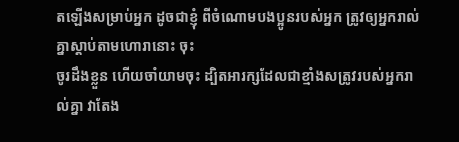តឡើងសម្រាប់អ្នក ដូចជាខ្ញុំ ពីចំណោមបងប្អូនរបស់អ្នក ត្រូវឲ្យអ្នករាល់គ្នាស្តាប់តាមហោរានោះ ចុះ
ចូរដឹងខ្លួន ហើយចាំយាមចុះ ដ្បិតអារក្សដែលជាខ្មាំងសត្រូវរបស់អ្នករាល់គ្នា វាតែង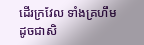ដើរក្រវែល ទាំងគ្រហឹមដូចជាសិ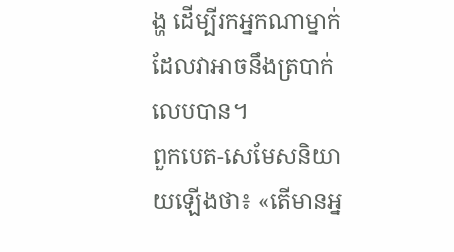ង្ហ ដើម្បីរកអ្នកណាម្នាក់ដែលវាអាចនឹងត្របាក់លេបបាន។
ពួកបេត-សេមែសនិយាយឡើងថា៖ «តើមានអ្ន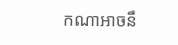កណាអាចនឹ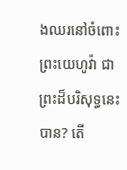ងឈរនៅចំពោះព្រះយេហូវ៉ា ជាព្រះដ៏បរិសុទ្ធនេះបាន? តើ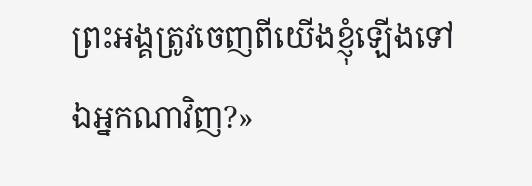ព្រះអង្គត្រូវចេញពីយើងខ្ញុំឡើងទៅឯអ្នកណាវិញ?»